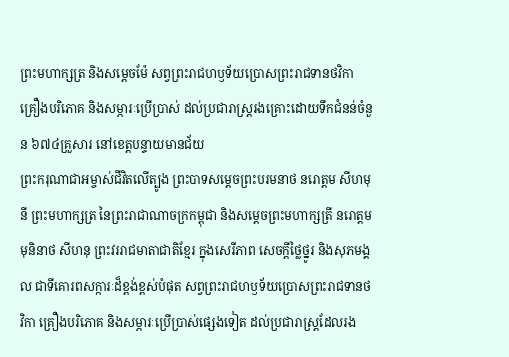ព្រះមហាក្សត្រ និងសម្ដេចម៉ែ សព្វព្រះរាជហឫទ័យប្រោសព្រះរាជទានថវិកា គ្រឿងបរិភោគ និងសម្ភារៈប្រើប្រាស់ ដល់ប្រជារាស្ត្ររងគ្រោះដោយទឹកជំនន់ចំនួន ៦៧៤គ្រួសារ នៅខេត្តបន្ទាយមានជ័យ
ព្រះករុណាជាអម្ចាស់ជីវិតលើត្បូង ព្រះបាទសម្តេចព្រះបរមនាថ នរោត្តម សីហមុនី ព្រះមហាក្សត្រ នៃព្រះរាជាណាចក្រកម្ពុជា និងសម្តេចព្រះមហាក្សត្រី នរោត្តម មុនិនាថ សីហនុ ព្រះវររាជមាតាជាតិខ្មែរ ក្នុងសេរីភាព សេចក្តីថ្លៃថ្នូរ និងសុភមង្គល ជាទីគោរពសក្ការៈដ៏ខ្ពង់ខ្ពស់បំផុត សព្វព្រះរាជហឫទ័យប្រោសព្រះរាជទានថវិកា គ្រឿងបរិភោគ និងសម្ភារៈប្រើប្រាស់ផ្សេងទៀត ដល់ប្រជារាស្ត្រដែលរង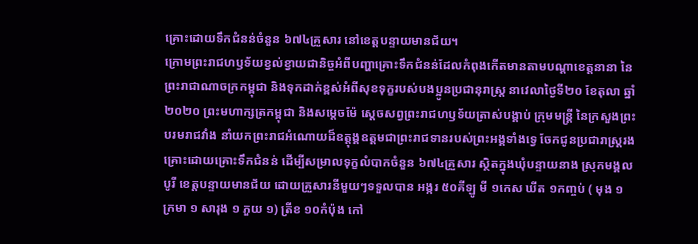គ្រោះដោយទឹកជំនន់ចំនួន ៦៧៤គ្រួសារ នៅខេត្តបន្ទាយមានជ័យ។
ក្រោមព្រះរាជហឫទ័យខ្វល់ខ្វាយជានិច្ចអំពីបញ្ហាគ្រោះទឹកជំនន់ដែលកំពុងកើតមានតាមបណ្តាខេត្តនានា នៃព្រះរាជាណាចក្រកម្ពុជា និងទុកដាក់ខ្ពស់អំពីសុខទុក្ខរបស់បងប្អូនប្រជានុរាស្រ្ត នាវេលាថ្ងៃទី២០ ខែតុលា ឆ្នាំ២០២០ ព្រះមហាក្សត្រកម្ពុជា និងសម្តេចម៉ែ ស្តេចសព្វព្រះរាជហឫទ័យត្រាស់បង្គាប់ ក្រុមមន្រ្តី នៃក្រសួងព្រះបរមរាជវាំង នាំយកព្រះរាជអំណោយដ៏ឧត្តុង្គឧត្តមជាព្រះរាជទានរបស់ព្រះអង្គទាំងទ្វេ ចែកជូនប្រជារាស្រ្តរងគ្រោះដោយគ្រោះទឹកជំនន់ ដើម្បីសម្រាលទុក្ខលំបាកចំនួន ៦៧៤គ្រួសារ ស្ថិតក្នុងឃុំបន្ទាយនាង ស្រុកមង្គលបូរី ខេត្តបន្ទាយមានជ័យ ដោយគ្រួសារនីមួយៗទទួលបាន អង្ករ ៥០គីឡូ មី ១កេស ឃីត ១កញ្ចប់ ( មុង ១ ក្រមា ១ សារុង ១ ភួយ ១) ត្រីខ ១០កំប៉ុង កៅ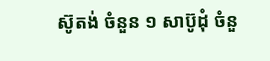ស៊ូតង់ ចំនួន ១ សាប៊ូដុំ ចំនួ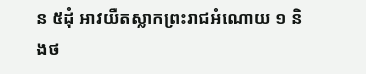ន ៥ដុំ អាវយឺតស្លាកព្រះរាជអំណោយ ១ និងថ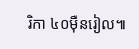រិកា ៤០ម៉ឺនរៀល៕